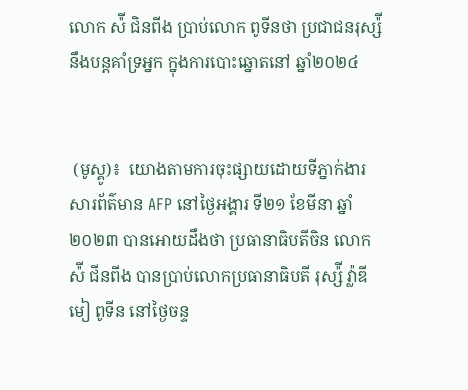លោក ស៉ី ជិនពីង ប្រាប់លោក ពូទីនថា ប្រជាជនរុស្ស៉ីនឹងបន្តគាំទ្រអ្នក ក្នុងការបោះឆ្នោតនៅ ឆ្នាំ២០២៤


 (មូស្គូ)៖  យោងតាមការចុះផ្សាយដោយទីភ្នាក់ងារសារព័ត៌មាន AFP នៅថ្ងៃអង្គារ ទី២១ ខែមីនា ឆ្នាំ២០២៣ បានអោយដឹងថា ប្រធានាធិបតីចិន លោក ស៉ី ជីនពីង បានប្រាប់លោកប្រធានាធិបតី រុស្ស៉ី វ្ល៉ាឌីមៀ ពូទីន នៅថ្ងៃចន្ទ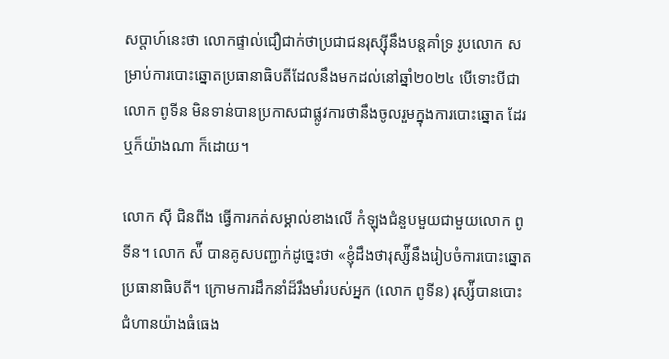សប្តាហ៍នេះថា លោកផ្ទាល់ជឿជាក់ថាប្រជាជនរុស្ស៊ីនឹងបន្តគាំទ្រ រូបលោក សម្រាប់ការបោះឆ្នោតប្រធានាធិបតីដែលនឹងមកដល់នៅឆ្នាំ២០២៤ បើទោះបីជាលោក ពូទីន មិនទាន់បានប្រកាសជាផ្លូវការថានឹងចូលរួមក្នុងការបោះឆ្នោត ដែរឬក៏យ៉ាងណា ក៏ដោយ។

លោក ស៊ី ជិនពីង ធ្វើការកត់សម្គាល់ខាងលើ កំឡុងជំនួបមួយជាមួយលោក ពូទីន។ លោក ស៉ី បានគូសបញ្ជាក់ដូច្នេះថា «ខ្ញុំដឹងថារុស្ស៉ីនឹងរៀបចំការបោះឆ្នោតប្រធានាធិបតី។ ក្រោមការដឹកនាំដ៏រឹងមាំរបស់អ្នក (លោក ពូទីន) រុស្ស៉ីបានបោះជំហានយ៉ាងធំធេង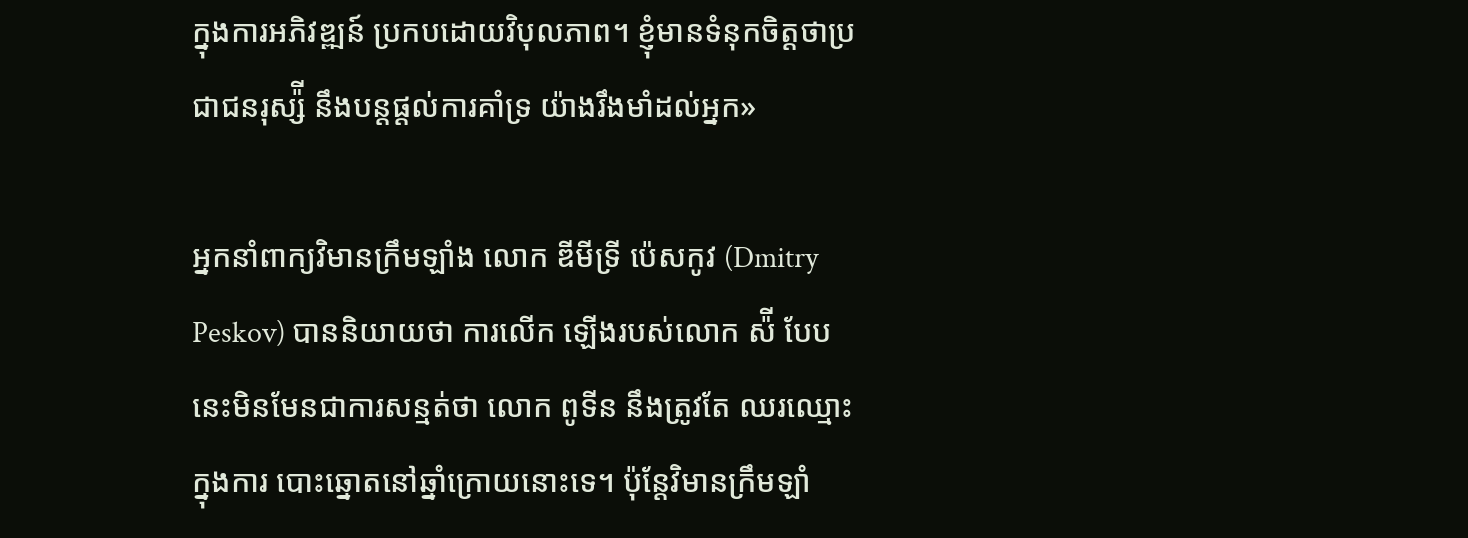ក្នុងការអភិវឌ្ឍន៍ ប្រកបដោយវិបុលភាព។ ខ្ញុំមានទំនុកចិត្តថាប្រជាជនរុស្ស៉ី នឹងបន្តផ្តល់ការគាំទ្រ យ៉ាងរឹងមាំដល់អ្នក»

អ្នកនាំពាក្យវិមានក្រឹមឡាំង លោក ឌីមីទ្រី ប៉េសកូវ (Dmitry Peskov) បាននិយាយថា ការលើក ឡើងរបស់លោក ស៉ី បែបនេះមិនមែនជាការសន្មត់ថា លោក ពូទីន នឹងត្រូវតែ ឈរឈ្មោះក្នុងការ បោះឆ្នោតនៅឆ្នាំក្រោយនោះទេ។ ប៉ុន្តែវិមានក្រឹមឡាំ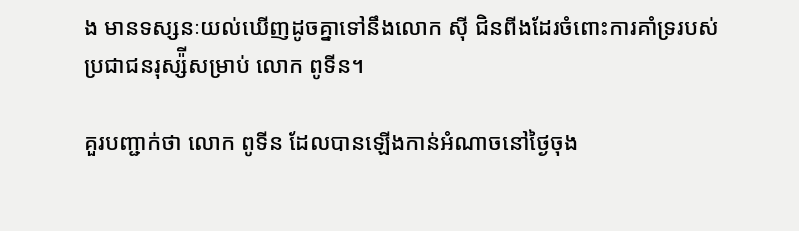ង មានទស្សនៈយល់ឃើញដូចគ្នាទៅនឹងលោក ស៊ី ជិនពីងដែរចំពោះការគាំទ្ររបស់ប្រជាជនរុស្ស៉ីសម្រាប់ លោក ពូទីន។

គួរបញ្ជាក់ថា លោក ពូទីន ដែលបានឡើងកាន់អំណាចនៅថ្ងៃចុង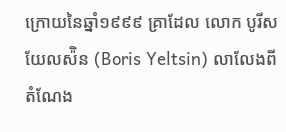ក្រោយនៃឆ្នាំ១៩៩៩ គ្រាដែល លោក បូរីស យែលស៉ិន (Boris Yeltsin) លាលែងពីតំណែង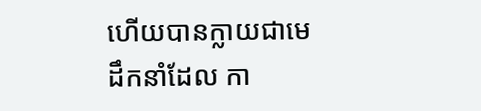ហើយបានក្លាយជាមេដឹកនាំដែល កា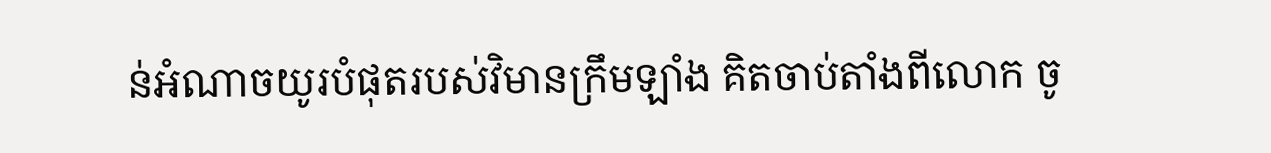ន់អំណាចយូរបំផុតរបស់វិមានក្រឹមឡាំង គិតចាប់តាំងពីលោក ចូ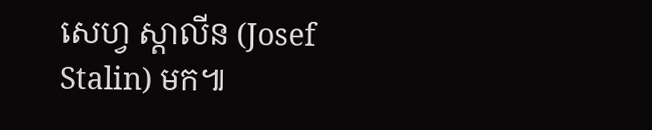សេហ្វ ស្តាលីន (Josef Stalin) មក៕